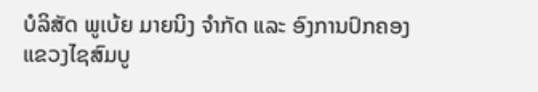ບໍລິສັດ ພູເບ້ຍ ມາຍນິງ ຈໍາກັດ ແລະ ອົງການປົກຄອງແຂວງໄຊສົມບູ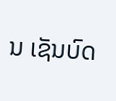ນ ເຊັນບົດ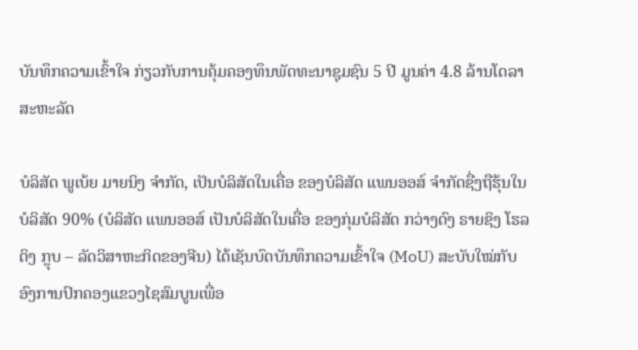ບັນທຶກຄວາມເຂົ້າໃຈ ກ່ຽວກັບການຄຸ້ມຄອງທຶນພັດທະນາຊຸມຊົນ 5 ປີ ມູນຄ່າ 4.8 ລ້ານໂດລາສະຫະລັດ

ບໍລິສັດ ພູເບ້ຍ ມາຍນິງ ຈຳກັດ, ເປັນບໍລິສັດໃນເຄື່ອ ຂອງບໍລິສັດ ແພນອອສ໌ ຈໍາກັດຊື່ງຖືຮຸ້ນໃນບໍລິສັດ 90% (ບໍລິສັດ ແພນອອສ໌ ເປັນບໍລິສັດໃນເຄື່ອ ຂອງກຸ່ມບໍລິສັດ ກວ່າງດົງ ຣາຍຊິງ ໂຮລດິງ ກຼຸບ – ລັດວິສາຫະກິດຂອງຈີນ) ໄດ້ເຊັນບົດບັນທຶກຄວາມເຂົ້າໃຈ (MoU) ສະບັບໃໝ່ກັບອົງການປົກຄອງແຂວງໄຊສົມບູນເພື່ອ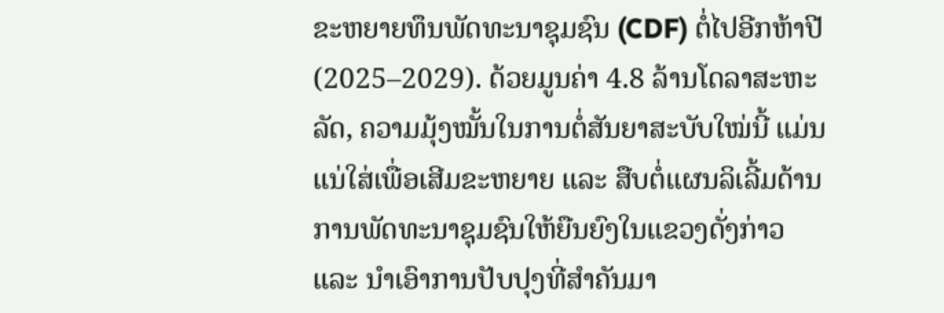ຂະຫຍາຍທຶນພັດທະນາຊຸມຊົນ (CDF) ຕໍ່ໄປອີກຫ້າປີ (2025–2029). ດ້ວຍມູນຄ່າ 4.8 ລ້ານໂດລາສະຫະລັດ, ຄວາມມຸ້ງໝັ້ນໃນການຕໍ່ສັນຍາສະບັບໃໝ່ນີ້ ແມ່ນແນ່ໃສ່ເພື່ອເສີມຂະຫຍາຍ ແລະ ສືບຕໍ່ແຜນລິເລີ້ມດ້ານການພັດທະນາຊຸມຊົນໃຫ້ຍືນຍົງໃນແຂວງດັ່ງກ່າວ ແລະ ນຳເອົາການປັບປຸງທີ່ສຳຄັນມາ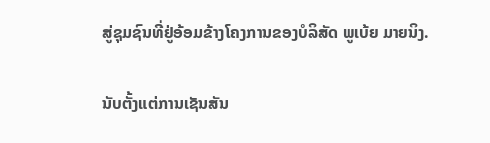ສູ່ຊຸມຊົນທີ່ຢູ່ອ້ອມຂ້າງໂຄງການຂອງບໍລິສັດ ພູເບ້ຍ ມາຍນິງ.

ນັບຕັ້ງແຕ່ການເຊັນສັນ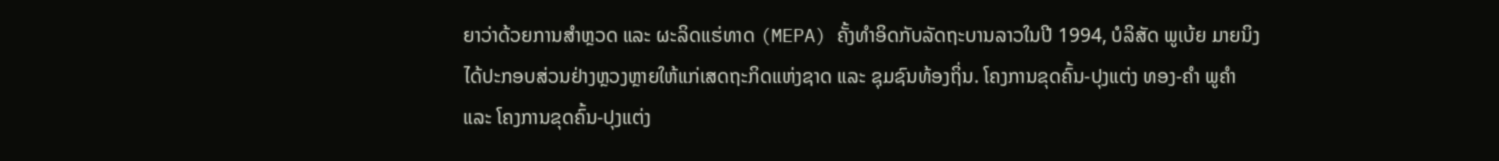ຍາວ່າດ້ວຍການສຳຫຼວດ ແລະ ຜະລິດແຮ່ທາດ (MEPA) ຄັ້ງທຳອິດກັບລັດຖະບານລາວໃນປີ 1994, ບໍລິສັດ ພູເບ້ຍ ມາຍນິງ ໄດ້ປະກອບສ່ວນຢ່າງຫຼວງຫຼາຍໃຫ້ແກ່ເສດຖະກິດແຫ່ງຊາດ ແລະ ຊຸມຊົນທ້ອງຖິ່ນ. ໂຄງການຂຸດຄົ້ນ-ປຸງແຕ່ງ ທອງ-ຄຳ ພູຄຳ ແລະ ໂຄງການຂຸດຄົ້ນ-ປຸງແຕ່ງ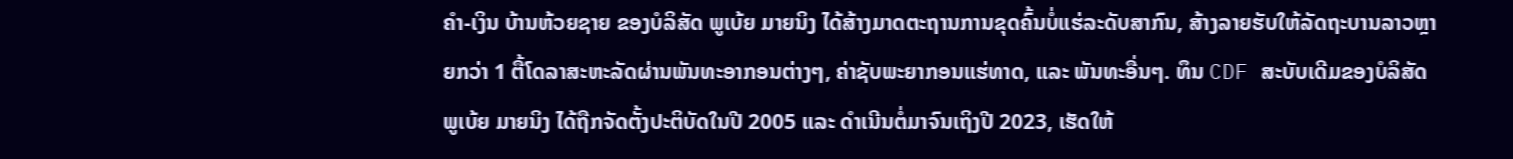ຄຳ-ເງິນ ບ້ານຫ້ວຍຊາຍ ຂອງບໍລິສັດ ພູເບ້ຍ ມາຍນິງ ໄດ້ສ້າງມາດຕະຖານການຂຸດຄົ້ນບໍ່ແຮ່ລະດັບສາກົນ, ສ້າງລາຍຮັບໃຫ້ລັດຖະບານລາວຫຼາຍກວ່າ 1 ຕື້ໂດລາສະຫະລັດຜ່ານພັນທະອາກອນຕ່າງໆ, ຄ່າຊັບພະຍາກອນແຮ່ທາດ, ແລະ ພັນທະອື່ນໆ. ທຶນ CDF ສະບັບເດີມຂອງບໍລິສັດ ພູເບ້ຍ ມາຍນິງ ໄດ້ຖືກຈັດຕັ້ງປະຕິບັດໃນປີ 2005 ແລະ ດໍາເນີນຕໍ່ມາຈົນເຖິງປີ 2023, ເຮັດໃຫ້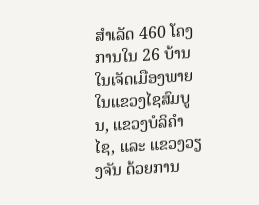ສຳເລັດ 460 ໂຄງການໃນ 26 ບ້ານ ໃນເຈັດເມືອງພາຍໃນແຂວງໄຊສົມບູນ, ແຂວງບໍລິຄຳໄຊ, ແລະ ແຂວງວຽງຈັນ ດ້ວຍການ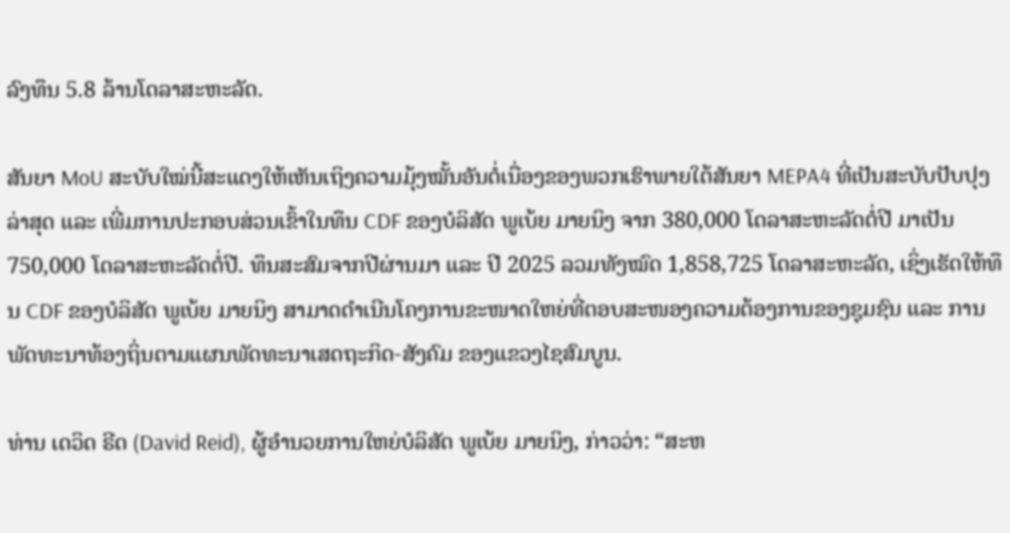ລົງທຶນ 5.8 ລ້ານໂດລາສະຫະລັດ.

ສັນຍາ MoU ສະບັບໃໝ່ນີ້ສະແດງໃຫ້ເຫັນເຖິງຄວາມມຸ້ງໝັ້ນອັນຕໍ່ເນື່ອງຂອງພວກເຮົາພາຍໃຕ້ສັນຍາ MEPA4 ທີ່ເປັນສະບັບປັບປຸງລ່າສຸດ ແລະ ເພີ່ມການປະກອບສ່ວນເຂົ້າໃນທຶນ CDF ຂອງບໍລິສັດ ພູເບ້ຍ ມາຍນິງ ຈາກ 380,000 ໂດລາສະຫະລັດຕໍ່ປີ ມາເປັນ 750,000 ໂດລາສະຫະລັດຕໍ່ປີ. ທຶນສະສົມຈາກປີຜ່ານມາ ແລະ ປີ 2025 ລວມທັງໝົດ 1,858,725 ໂດລາສະຫະລັດ, ເຊິ່ງເຮັດໃຫ້ທຶນ CDF ຂອງບໍລິສັດ ພູເບ້ຍ ມາຍນິງ ສາມາດດຳເນີນໂຄງການຂະໜາດໃຫຍ່ທີ່ຕອບສະໜອງຄວາມຕ້ອງການຂອງຊຸມຊົນ ແລະ ການພັດທະນາທ້ອງຖິ່ນຕາມແຜນພັດທະນາເສດຖະກິດ-ສັງຄົມ ຂອງແຂວງໄຊສົມບູນ.

ທ່ານ ເດວິດ ຣີດ (David Reid), ຜູ້ອຳນວຍການໃຫຍ່ບໍລິສັດ ພູເບ້ຍ ມາຍນິງ, ກ່າວວ່າ: “ສະຫ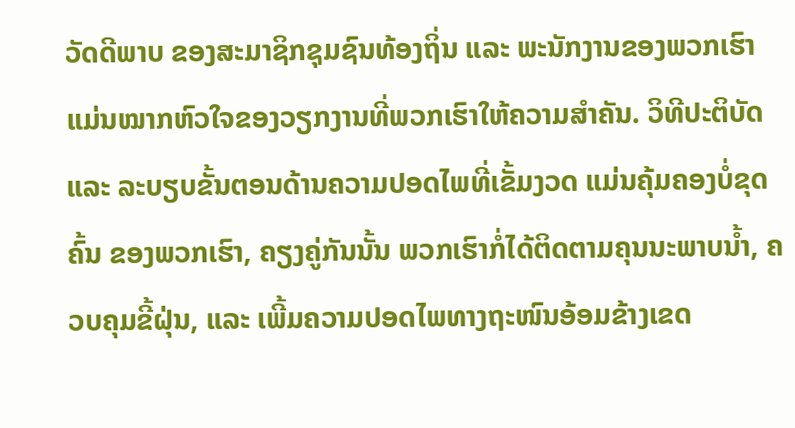ວັດດີພາບ ຂອງສະມາຊິກຊຸມຊົນທ້ອງຖິ່ນ ແລະ ພະນັກງານຂອງພວກເຮົາ ແມ່ນໝາກຫົວໃຈຂອງວຽກງານທີ່ພວກເຮົາໃຫ້ຄວາມສຳຄັນ. ວິທີປະຕິບັດ ແລະ ລະບຽບຂັ້ນຕອນດ້ານຄວາມປອດໄພທີ່ເຂັ້ມງວດ ແມ່ນຄຸ້ມຄອງບໍ່ຂຸດຄົ້ນ ຂອງພວກເຮົາ, ຄຽງຄູ່ກັນນັ້ນ ພວກເຮົາກໍ່ໄດ້ຕິດຕາມຄຸນນະພາບນໍ້າ, ຄວບຄຸມຂີ້ຝຸ່ນ, ແລະ ເພີ້ມຄວາມປອດໄພທາງຖະໜົນອ້ອມຂ້າງເຂດ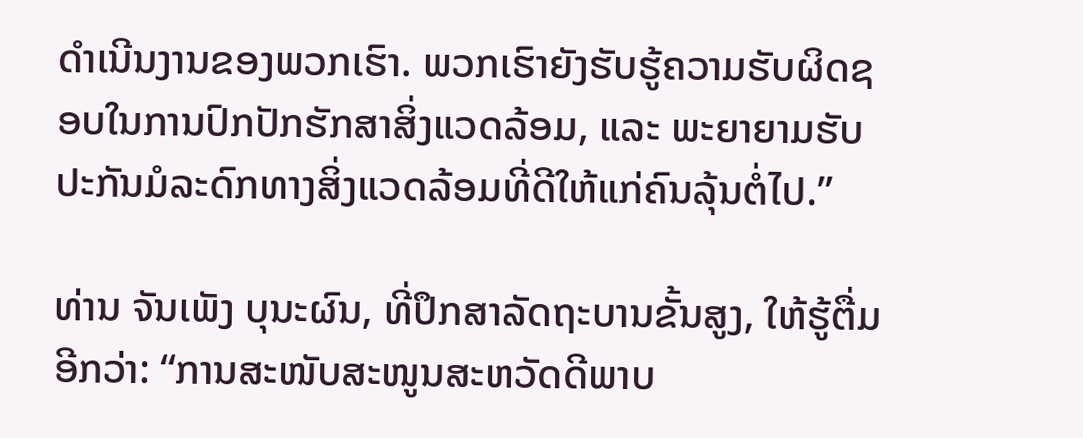ດຳເນີນງານຂອງພວກເຮົາ. ພວກເຮົາຍັງຮັບຮູ້ຄວາມຮັບຜິດຊອບໃນການປົກປັກຮັກສາສິ່ງແວດລ້ອມ, ແລະ ພະຍາຍາມຮັບປະກັນມໍລະດົກທາງສິ່ງແວດລ້ອມທີ່ດີໃຫ້ແກ່ຄົນລຸ້ນຕໍ່ໄປ.”

ທ່ານ ຈັນເພັງ ບຸນະຜົນ, ທີ່ປຶກສາລັດຖະບານຂັ້ນສູງ, ໃຫ້ຮູ້ຕື່ມອີກວ່າ: “ການສະໜັບສະໜູນສະຫວັດດີພາບ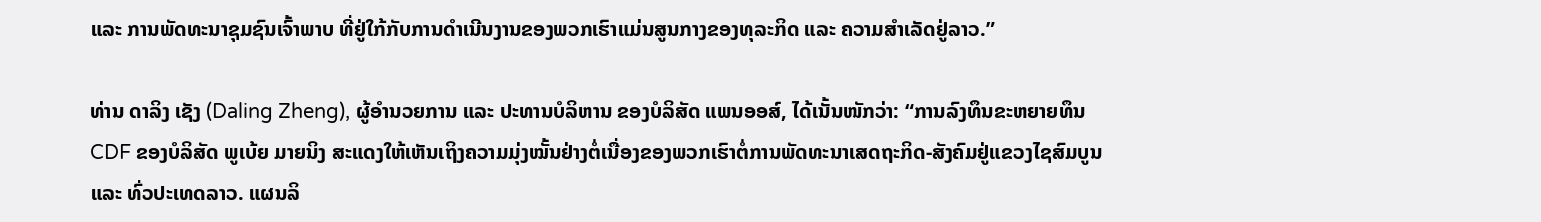ແລະ ການພັດທະນາຊຸມຊົນເຈົ້າພາບ ທີ່ຢູ່ໃກ້ກັບການດຳເນີນງານຂອງພວກເຮົາແມ່ນສູນກາງຂອງທຸລະກິດ ແລະ ຄວາມສຳເລັດຢູ່ລາວ.”

ທ່ານ ດາລິງ ເຊັງ (Daling Zheng), ຜູ້ອຳນວຍການ ແລະ ປະທານບໍລິຫານ ຂອງບໍລິສັດ ແພນອອສ໌, ໄດ້ເນັ້ນໜັກວ່າ: “ການລົງທຶນຂະຫຍາຍທຶນ CDF ຂອງບໍລິສັດ ພູເບ້ຍ ມາຍນິງ ສະແດງໃຫ້ເຫັນເຖິງຄວາມມຸ່ງໝັ້ນຢ່າງຕໍ່ເນື່ອງຂອງພວກເຮົາຕໍ່ການພັດທະນາເສດຖະກິດ-ສັງຄົມຢູ່ແຂວງໄຊສົມບູນ ແລະ ທົ່ວປະເທດລາວ. ແຜນລິ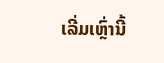ເລີ່ມເຫຼົ່ານີ້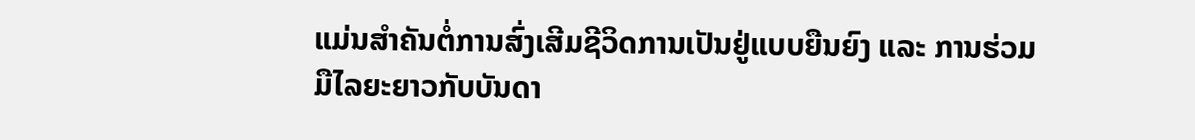ແມ່ນສຳຄັນຕໍ່ການສົ່ງເສີມຊີວິດການເປັນຢູ່ແບບຍືນຍົງ ແລະ ການຮ່ວມມືໄລຍະຍາວກັບບັນດາ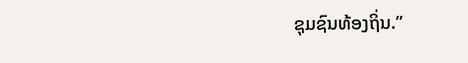ຊຸມຊົນທ້ອງຖິ່ນ.”